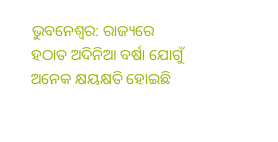ଭୁବନେଶ୍ବର: ରାଜ୍ୟରେ ହଠାତ ଅଦିନିଆ ବର୍ଷା ଯୋଗୁଁ ଅନେକ କ୍ଷୟକ୍ଷତି ହୋଇଛି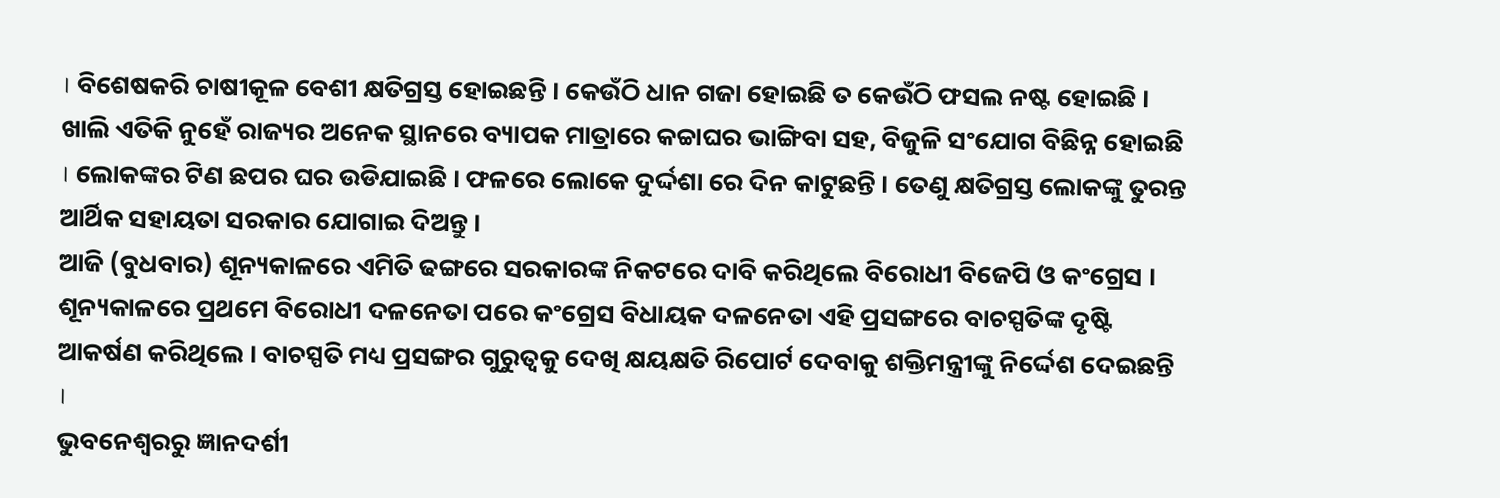। ବିଶେଷକରି ଚାଷୀକୂଳ ବେଶୀ କ୍ଷତିଗ୍ରସ୍ତ ହୋଇଛନ୍ତି । କେଉଁଠି ଧାନ ଗଜା ହୋଇଛି ତ କେଉଁଠି ଫସଲ ନଷ୍ଟ ହୋଇଛି ।
ଖାଲି ଏତିକି ନୁହେଁ ରାଜ୍ୟର ଅନେକ ସ୍ଥାନରେ ବ୍ୟାପକ ମାତ୍ରାରେ କଚ୍ଚାଘର ଭାଙ୍ଗିବା ସହ, ବିଜୁଳି ସଂଯୋଗ ବିଛିନ୍ନ ହୋଇଛି । ଲୋକଙ୍କର ଟିଣ ଛପର ଘର ଉଡିଯାଇଛି । ଫଳରେ ଲୋକେ ଦୁର୍ଦ୍ଦଶା ରେ ଦିନ କାଟୁଛନ୍ତି । ତେଣୁ କ୍ଷତିଗ୍ରସ୍ତ ଲୋକଙ୍କୁ ତୁରନ୍ତ ଆର୍ଥିକ ସହାୟତା ସରକାର ଯୋଗାଇ ଦିଅନ୍ତୁ ।
ଆଜି (ବୁଧବାର) ଶୂନ୍ୟକାଳରେ ଏମିତି ଢଙ୍ଗରେ ସରକାରଙ୍କ ନିକଟରେ ଦାବି କରିଥିଲେ ବିରୋଧୀ ବିଜେପି ଓ କଂଗ୍ରେସ । ଶୂନ୍ୟକାଳରେ ପ୍ରଥମେ ବିରୋଧୀ ଦଳନେତା ପରେ କଂଗ୍ରେସ ବିଧାୟକ ଦଳନେତା ଏହି ପ୍ରସଙ୍ଗରେ ବାଚସ୍ପତିଙ୍କ ଦୃଷ୍ଟି ଆକର୍ଷଣ କରିଥିଲେ । ବାଚସ୍ପତି ମଧ୍ୟ ପ୍ରସଙ୍ଗର ଗୁରୁତ୍ବକୁ ଦେଖି କ୍ଷୟକ୍ଷତି ରିପୋର୍ଟ ଦେବାକୁ ଶକ୍ତିମନ୍ତ୍ରୀଙ୍କୁ ନିର୍ଦ୍ଦେଶ ଦେଇଛନ୍ତି ।
ଭୁବନେଶ୍ବରରୁ ଜ୍ଞାନଦର୍ଶୀ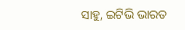ସାହୁ, ଇଟିଭି ଭାରତ